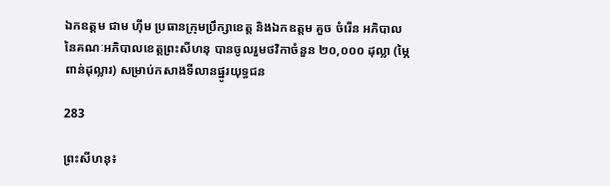ឯកឧត្តម ជាម ហ៊ីម ប្រធានក្រុមប្រឹក្សាខេត្ត និងឯកឧត្តម គួច ចំរើន អភិបាល នៃគណៈអភិបាលខេត្តព្រះសីហនុ បានចូលរួមថវិកាចំនួន ២០,០០០ ដុល្លា (ម្ភៃពាន់ដុល្លារ) សម្រាប់កសាងទីលានផ្នូរយុទ្ធជន

283

ព្រះសីហនុ៖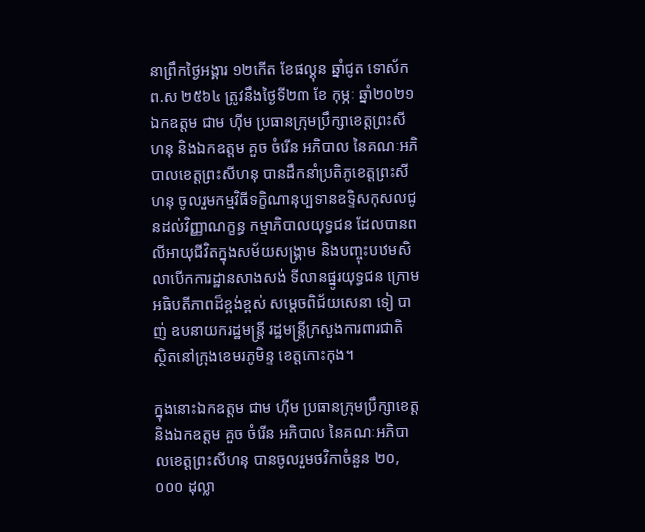នាព្រឹកថ្ងៃអង្គារ ១២កើត ខែផល្គុន ឆ្នាំជូត ទោស័ក ព.ស ២៥៦៤ ត្រូវនឹងថ្ងៃទី២៣ ខែ កុម្ភៈ ឆ្នាំ២០២១ ឯកឧត្តម ជាម ហ៊ីម ប្រធានក្រុមប្រឹក្សាខេត្តព្រះសីហនុ និងឯកឧត្ដម គួច ចំរើន អភិបាល នៃគណៈអភិបាលខេត្តព្រះសីហនុ បានដឹកនាំប្រតិភូខេត្តព្រះសីហនុ ចូលរួមកម្មវិធីទក្ខិណានុប្បទានឧទ្ទិសកុសលជូនដល់វិញ្ញាណក្ខន្ធ កម្មាភិបាលយុទ្ធជន ដែលបានពលីអាយុជីវិតក្នុងសម័យសង្រ្គាម និងបញ្ចុះបឋមសិលាបើកការដ្ឋានសាងសង់ ទីលានផ្នូរយុទ្ធជន ក្រោមអធិបតីភាពដ៏ខ្ពង់ខ្ពស់ សម្តេចពិជ័យសេនា ទៀ បាញ់ ឧបនាយករដ្ឋមន្ត្រី រដ្ឋមន្ត្រីក្រសួងការពារជាតិ ស្ថិតនៅក្រុងខេមរភូមិន្ទ ខេត្តកោះកុង។

ក្នុងនោះឯកឧត្តម ជាម ហ៊ីម ប្រធានក្រុមប្រឹក្សាខេត្ត និងឯកឧត្តម គួច ចំរើន អភិបាល នៃគណៈអភិបាលខេត្តព្រះសីហនុ បានចូលរួមថវិកាចំនួន ២០,០០០ ដុល្លា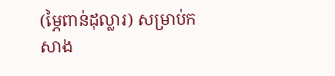(ម្ភៃពាន់ដុល្លារ) សម្រាប់កសាង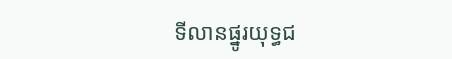ទីលានផ្នូរយុទ្ធជ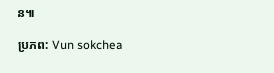ន៕

ប្រភព: Vun sokchea